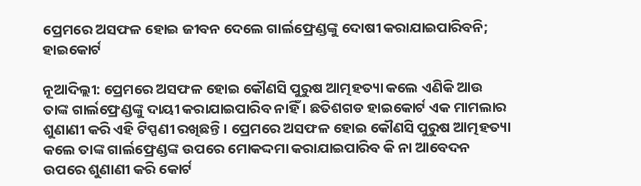ପ୍ରେମରେ ଅସଫଳ ହୋଇ ଜୀବନ ଦେଲେ ଗାର୍ଲଫ୍ରେଣ୍ଡଙ୍କୁ ଦୋଷୀ କରାଯାଇପାରିବନି; ହାଇକୋର୍ଟ

ନୂଆଦିଲ୍ଲୀ: ପ୍ରେମରେ ଅସଫଳ ହୋଇ କୌଣସି ପୁରୁଷ ଆତ୍ମହତ୍ୟା କଲେ ଏଣିକି ଆଉ ତାଙ୍କ ଗାର୍ଲଫ୍ରେଣ୍ଡଙ୍କୁ ଦାୟୀ କରାଯାଇପାରିବ ନାହିଁ । ଛତିଶଗଡ ହାଇକୋର୍ଟ ଏକ ମାମଲାର ଶୁଣାଣୀ କରି ଏହି ଟିପ୍ପଣୀ ରଖିଛନ୍ତି । ପ୍ରେମରେ ଅସଫଳ ହୋଇ କୌଣସି ପୁରୁଷ ଆତ୍ମହତ୍ୟା କଲେ ତାଙ୍କ ଗାର୍ଲଫ୍ରେଣ୍ଡଙ୍କ ଉପରେ ମୋକଦ୍ଦମା କରାଯାଇପାରିବ କି ନା ଆବେଦନ ଉପରେ ଶୁଣାଣୀ କରି କୋର୍ଟ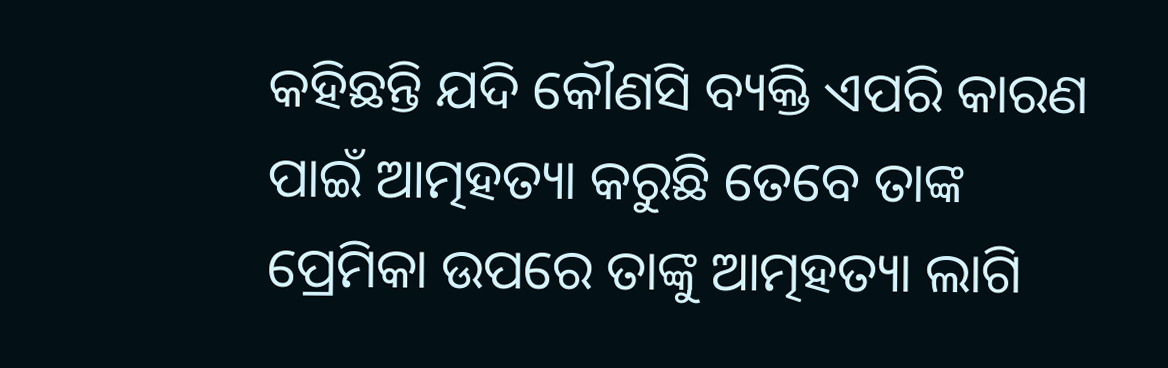କହିଛନ୍ତି ଯଦି କୌଣସି ବ୍ୟକ୍ତି ଏପରି କାରଣ ପାଇଁ ଆତ୍ମହତ୍ୟା କରୁଛି ତେବେ ତାଙ୍କ ପ୍ରେମିକା ଉପରେ ତାଙ୍କୁ ଆତ୍ମହତ୍ୟା ଲାଗି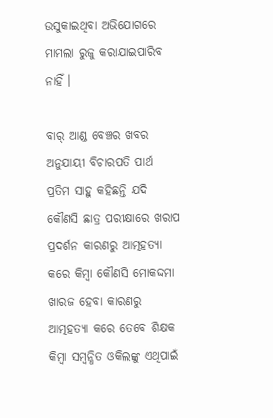ଉସୁକାଇଥିବା ଅଭିଯୋଗରେ ମାମଲା ରୁଜୁ କରାଯାଇପାରିବ ନାହିଁ ।

ବାର୍ ଆଣ୍ଡ ବେଞ୍ଚର ଖବର ଅନୁଯାୟୀ ବିଚାରପତି ପାର୍ଥ ପ୍ରତିମ ସାହୁ କହିଛନ୍ତି ଯଦି କୌଣସି ଛାତ୍ର ପରୀକ୍ଷାରେ ଖରାପ ପ୍ରଦର୍ଶନ କାରଣରୁ ଆତ୍ମହତ୍ୟା କରେ କିମ୍ବା କୌଣସି ମୋକଦ୍ଦମା ଖାରଜ ହେବା କାରଣରୁ ଆତ୍ମହତ୍ୟା କରେ ତେବେ ଶିକ୍ଷକ କିମ୍ବା ସମ୍ବନ୍ଧିତ ଓକିଲଙ୍କୁ ଏଥିପାଇଁ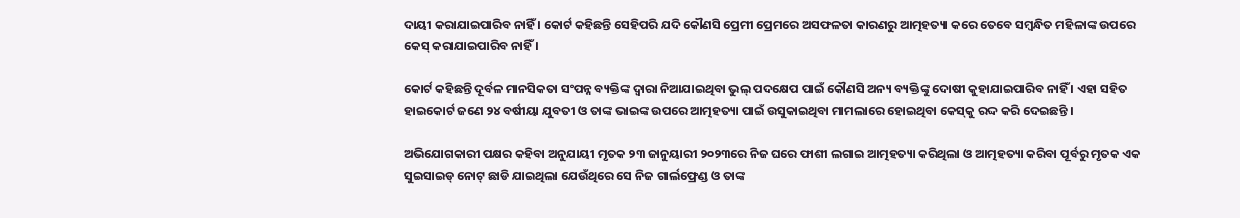ଦାୟୀ କରାଯାଇପାରିବ ନାହିଁ । କୋର୍ଟ କହିଛନ୍ତି ସେହିପରି ଯଦି କୌଣସି ପ୍ରେମୀ ପ୍ରେମରେ ଅସଫଳତା କାରଣରୁ ଆତ୍ମହତ୍ୟା କରେ ତେବେ ସମ୍ବନ୍ଧିତ ମହିଳାଙ୍କ ଉପରେ କେସ୍ କରାଯାଇପାରିବ ନାହିଁ ।

କୋର୍ଟ କହିଛନ୍ତି ଦୂର୍ବଳ ମାନସିକତା ସଂପନ୍ନ ବ୍ୟକ୍ତିଙ୍କ ଦ୍ୱାରା ନିଆଯାଇଥିବା ଭୁଲ୍ ପଦକ୍ଷେପ ପାଇଁ କୌଣସି ଅନ୍ୟ ବ୍ୟକ୍ତିଙ୍କୁ ଦୋଷୀ କୁହାଯାଇପାରିବ ନାହିଁ । ଏହା ସହିତ ହାଇକୋର୍ଟ ଜଣେ ୨୪ ବର୍ଷୀୟା ଯୁବତୀ ଓ ତାଙ୍କ ଭାଇଙ୍କ ଉପରେ ଆତ୍ମହତ୍ୟା ପାଇଁ ଉସୁକାଇଥିବା ମାମଲାରେ ହୋଇଥିବା କେସ୍‌କୁ ରଦ୍ଦ କରି ଦେଇଛନ୍ତି ।

ଅଭିଯୋଗକାରୀ ପକ୍ଷର କହିବା ଅନୁଯାୟୀ ମୃତକ ୨୩ ଜାନୁୟାରୀ ୨୦୨୩ରେ ନିଜ ଘରେ ଫାଶୀ ଲଗାଇ ଆତ୍ମହତ୍ୟା କରିଥିଲା ଓ ଆତ୍ମହତ୍ୟା କରିବା ପୂର୍ବରୁ ମୃତକ ଏକ ସୁଇସାଇଡ୍ ନୋଟ୍ ଛାଡି ଯାଇଥିଲା ଯେଉଁଥିରେ ସେ ନିଜ ଗାର୍ଲଫ୍ରେଣ୍ଡ ଓ ତାଙ୍କ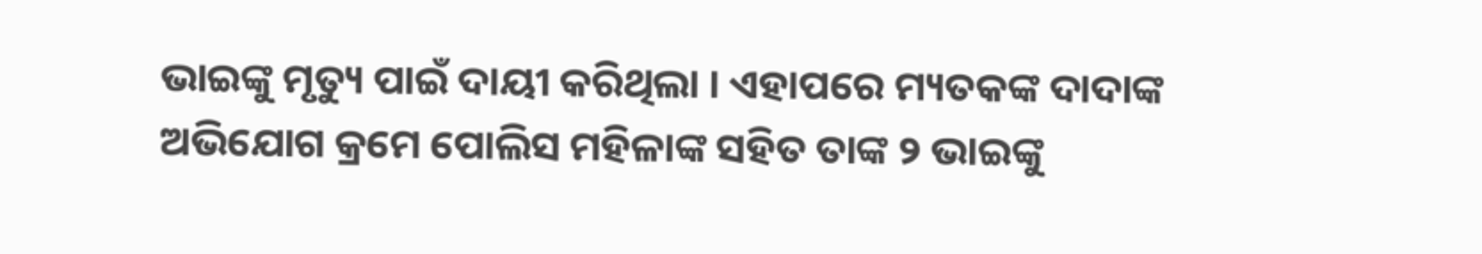ଭାଇଙ୍କୁ ମୃତ୍ୟୁ ପାଇଁ ଦାୟୀ କରିଥିଲା । ଏହାପରେ ମ୍ୟତକଙ୍କ ଦାଦାଙ୍କ ଅଭିଯୋଗ କ୍ରମେ ପୋଲିସ ମହିଳାଙ୍କ ସହିତ ତାଙ୍କ ୨ ଭାଇଙ୍କୁ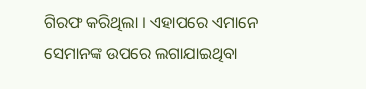ଗିରଫ କରିଥିଲା । ଏହାପରେ ଏମାନେ ସେମାନଙ୍କ ଉପରେ ଲଗାଯାଇଥିବା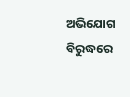ଅଭିଯୋଗ ବିରୁଦ୍ଧରେ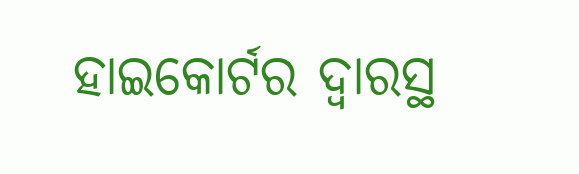ହାଇକୋର୍ଟର ଦ୍ୱାରସ୍ଥ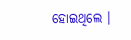ହୋଇଥିଲେ ।